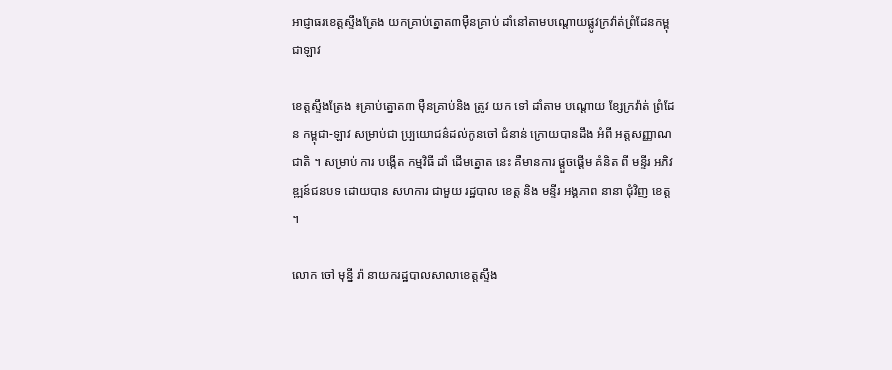អាជ្ញាធរខេត្តស្ទឹងត្រែង យកគ្រាប់ត្នោត៣ម៉ឺនគ្រាប់ ដាំនៅតាមបណ្ដោយផ្លូវក្រវ៉ាត់ព្រំដែនកម្ពុជាឡាវ

ខេត្តស្ទឹងត្រែង ៖គ្រាប់ត្នោត៣ ម៉ឺនគ្រាប់និង ត្រូវ យក ទៅ ដាំតាម បណ្តោយ ខ្សែក្រវ៉ាត់ ព្រំដែន កម្ពុជា-ឡាវ សម្រាប់ជា ប្ប្រយោជន៌ដល់កូនចៅ ជំនាន់ ក្រោយបានដឹង អំពី អត្តសញ្ញាណ ជាតិ ។ សម្រាប់ ការ បង្កើត កម្មវិធី ដាំ ដើមត្នោត នេះ គឺមានការ ផ្តួចផ្តើម គំនិត ពី មន្ទីរ អភិវឌ្ឍន៍ជនបទ ដោយបាន សហការ ជាមួយ រដ្ឋបាល ខេត្ត និង មន្ទីរ អង្គភាព នានា ជុំវិញ ខេត្ត ។

លោក ចៅ មុន្នី រ៉ា នាយករដ្ឋបាលសាលាខេត្តស្ទឹង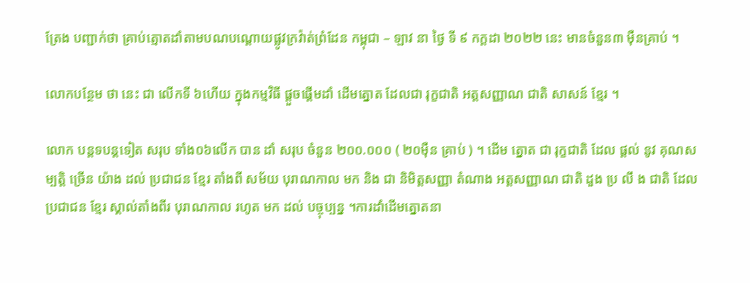ត្រែង បញ្ជាក់ថា គ្រាប់ត្មោតដាំតាមបណបណ្តោយផ្លូវក្រវ៉ាត់ព្រំដែន កម្ពុជា – ឡាវ នា ថ្ងៃ ទី ៩ កក្តដា ២០២២ នេះ មានចំនួន៣ ម៉ឺនគ្រាប់ ។

លោកបន្ថែម ថា នេះ ជា លើកទី ៦ហើយ ក្នុងកម្មវិធី ផ្តួចផ្តើមដាំ ដើមត្នោត ដែលជា រុក្ខជាតិ អត្តសញ្ញាណ ជាតិ សាសន៍ ខ្មែរ ។

លោក បន្តទបន្តទៀត សរុប ទាំង០៦លើក បាន ដាំ សរុប ចំនួន ២០០.០០០ ( ២០ម៉ឺន គ្រាប់ ) ។ ដើម ត្នោត ជា រុក្ខជាតិ ដែល ផ្តល់ នូវ គុណសម្បត្តិ ច្រើន យ៉ាង ដល់ ប្រជាជន ខ្មែរ តាំងពី សម័យ បុរាណកាល មក និង ជា និមិត្តសញ្ញា តំណាង អត្តសញ្ញាណ ជាតិ ដួង ប្រ លឹ ង ជាតិ ដែល ប្រជាជន ខ្មែរ ស្គាល់តាំងពីរ បុរាណកាល រហូត មក ដល់ បច្ចុប្បន្ន ។ការដាំដើមត្នោតនា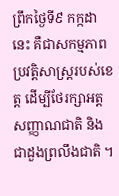ព្រឹកថ្ងៃទី៩ កក្កដា នេះ គឺជាសកម្មភាពប្រវត្តិសាស្ត្ររបស់ខេត្ត ដើម្បីថែរក្សាអត្តសញ្ញាណជាតិ និងជាដួងព្រលឹងជាតិ ។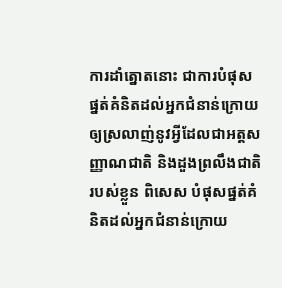ការដាំត្នោតនោះ ជាការបំផុសផ្នត់គំនិតដល់អ្នកជំនាន់ក្រោយឲ្យស្រលាញ់នូវអ្វីដែលជាអត្តសញ្ញាណជាតិ និងដួងព្រលឹងជាតិរបស់ខ្លួន ពិសេស បំផុសផ្នត់គំនិតដល់អ្នកជំនាន់ក្រោយ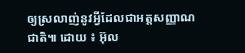ឲ្យស្រលាញ់នូវអ្វីដែលជាអត្តសញ្ញាណជាតិ៕ ដោយ ៖ អ៊ុល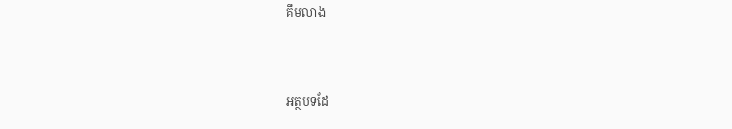គឹមលាង



អត្ថបទដែ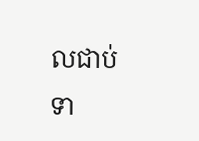លជាប់ទា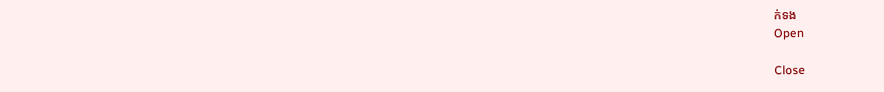ក់ទង
Open

Close